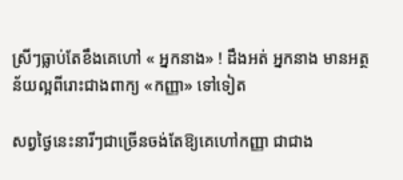ស្រីៗធ្លាប់តែខឹងគេហៅ « អ្នកនាង» ! ដឹងអត់ អ្នកនាង មានអត្ថន័យល្អពីរោះជាងពាក្យ «កញ្ញា» ទៅទៀត

សព្វថ្ងៃនេះនារីៗជាច្រើនចង់តែឱ្យគេហៅកញ្ញា ជាជាង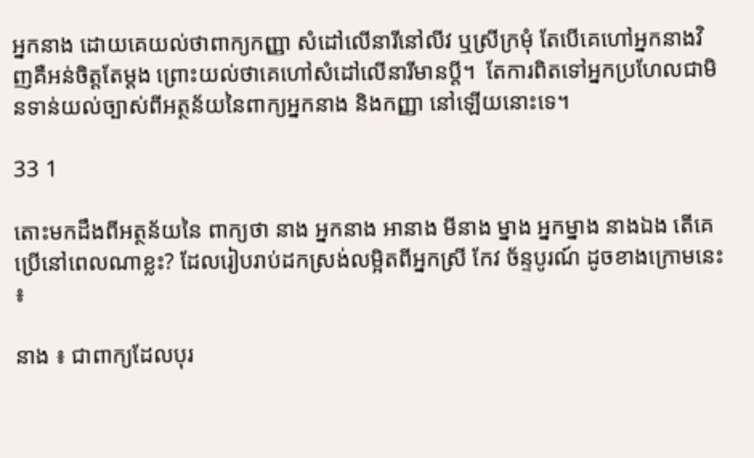អ្នកនាង ដោយគេយល់ថាពាក្យកញ្ញា សំដៅលើនារីនៅលីវ ឬស្រីក្រមុំ តែបើគេហៅអ្នកនាងវិញគឺអន់ចិត្តតែម្តង ព្រោះយល់ថាគេហៅសំដៅលើនារីមានប្តី។  តែការពិតទៅអ្នកប្រហែលជាមិនទាន់យល់ច្បាស់ពីអត្ថន័យនៃពាក្យអ្នកនាង និងកញ្ញា នៅឡើយនោះទេ។

33 1

តោះមកដឹងពីអត្ថន័យនៃ ពាក្យថា នាង អ្នកនាង អានាង មីនាង ម្នាង អ្នកម្នាង នាងឯង តើគេប្រើនៅពេលណាខ្លះ? ដែលរៀបរាប់ដកស្រង់លម្អិតពីអ្នកស្រី កែវ ច័ន្ទបូរណ៍ ដូចខាងក្រោមនេះ ៖

នាង ៖ ជាពាក្យដែលបុរ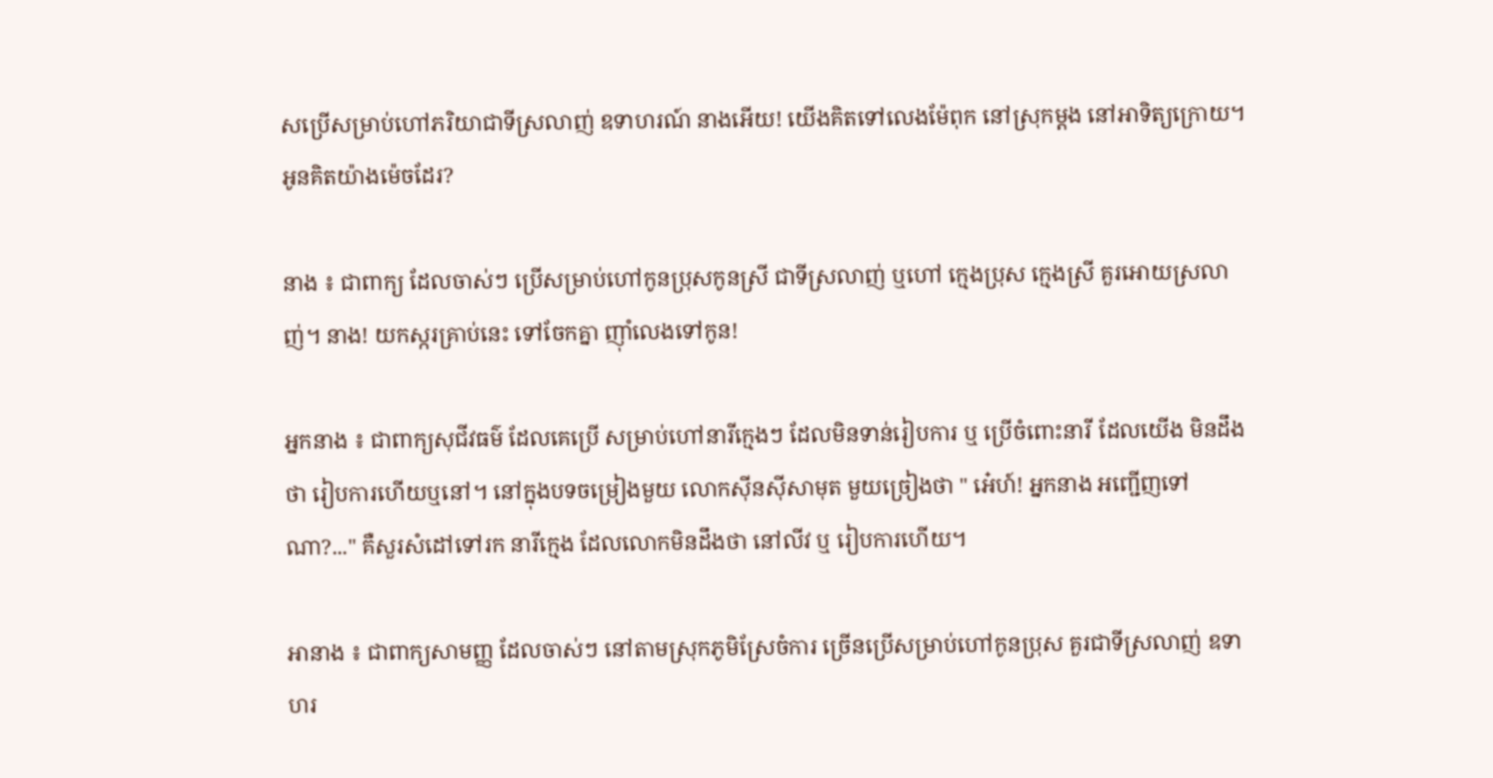សប្រើសម្រាប់ហៅភរិយាជាទីស្រលាញ់ ឧទាហរណ៍ នាងអើយ! យើងគិតទៅលេងម៉ែពុក នៅស្រុកម្តង នៅអាទិត្យក្រោយ។ អូនគិតយ៉ាងម៉េចដែរ?

នាង ៖ ជាពាក្យ ដែលចាស់ៗ ប្រើសម្រាប់ហៅកូនប្រុសកូនស្រី ជាទីស្រលាញ់ ឬហៅ ក្មេងប្រុស ក្មេងស្រី គួរអោយស្រលាញ់។ នាង! យកស្ករគ្រាប់នេះ ទៅចែកគ្នា ញ៉ាំលេងទៅកូន!

អ្នកនាង ៖ ជាពាក្យសុជីវធម៌ ដែលគេប្រើ សម្រាប់ហៅនារីក្មេងៗ ដែលមិនទាន់រៀបការ ឬ ប្រើចំពោះនារី ដែលយើង មិនដឹងថា រៀបការហើយឬនៅ។ នៅក្នុងបទចម្រៀងមួយ លោកស៊ីនស៊ីសាមុត មួយច្រៀងថា " អេ៎ហ៍! អ្នកនាង អញ្ជើញទៅណា?..." គឺសួរសំដៅទៅរក នារីក្មេង ដែលលោកមិនដឹងថា នៅលីវ ឬ រៀបការហើយ។

អានាង ៖ ជាពាក្យសាមញ្ញ ដែលចាស់ៗ នៅតាមស្រុកភូមិស្រែចំការ ច្រើនប្រើសម្រាប់ហៅកូនប្រុស គួរជាទីស្រលាញ់ ឧទាហរ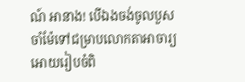ណ៍ អានាង! បើឯងចង់ចូលបួស ចាំម៉ែទៅជម្រាបលោកតាអាចារ្យ អោយរៀបចំពិ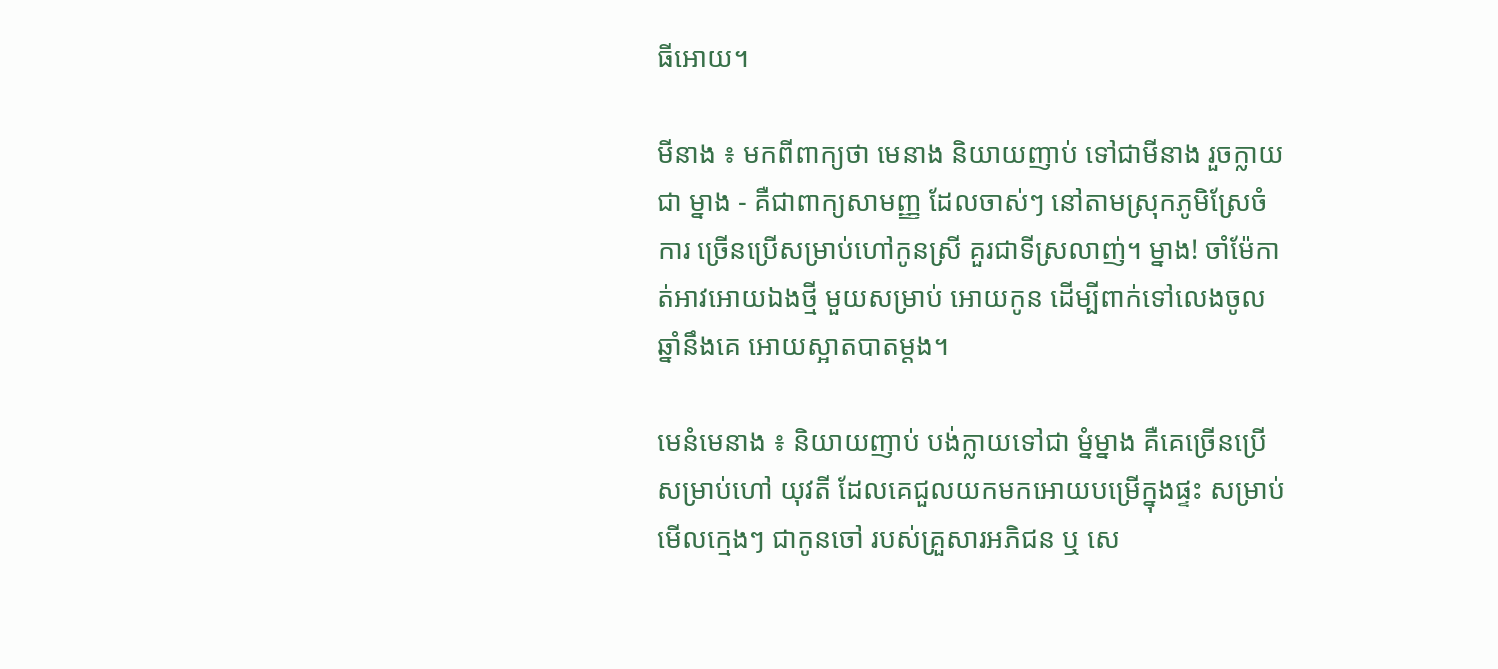ធីអោយ។

មីនាង ៖ មកពីពាក្យថា មេនាង និយាយញាប់ ទៅជាមីនាង រួចក្លាយជា ម្នាង - គឺជាពាក្យសាមញ្ញ ដែលចាស់ៗ នៅតាមស្រុកភូមិស្រែចំការ ច្រើនប្រើសម្រាប់ហៅកូនស្រី គួរជាទីស្រលាញ់។ ម្នាង! ចាំម៉ែកាត់អាវអោយឯងថ្មី មួយសម្រាប់ អោយកូន ដើម្បីពាក់ទៅលេងចូលឆ្នាំនឹងគេ អោយស្អាតបាតម្តង។

មេនំមេនាង ៖ និយាយញាប់ បង់ក្លាយទៅជា ម្នំម្នាង គឺគេច្រើនប្រើសម្រាប់ហៅ យុវតី ដែលគេជួលយកមកអោយបម្រើក្នុងផ្ទះ សម្រាប់មើលក្មេងៗ ជាកូនចៅ របស់គ្រួសារអភិជន ឬ សេ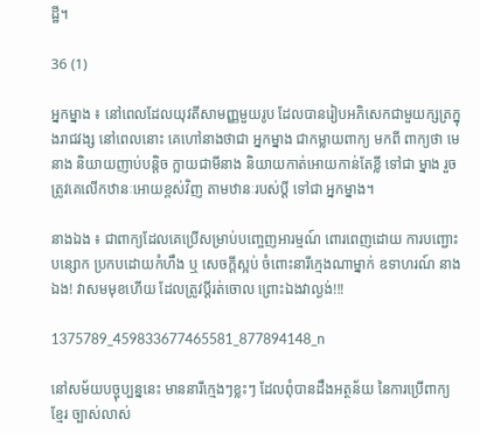ដ្ឋី។

36 (1)

អ្នកម្នាង ៖ នៅពេលដែលយុវតីសាមញ្ញមួយរូប ដែលបានរៀបអភិសេកជាមួយក្សត្រក្នុងរាជវង្ស នៅពេលនោះ គេហៅនាងថាជា អ្នកម្នាង ជាកម្លាយពាក្យ មកពី ពាក្យថា មេនាង និយាយញាប់បន្តិច ក្លាយជាមីនាង និយាយកាត់អោយកាន់តែខ្លី ទៅជា ម្នាង រួចត្រូវគេលើកឋានៈអោយខ្ពស់វិញ តាមឋានៈរបស់ប្តី ទៅជា អ្នកម្នាង។

នាងឯង ៖ ជាពាក្យដែលគេប្រើសម្រាប់បញ្ចេញអារម្មណ៍ ពោរពេញដោយ ការបញ្ជោះបន្សោក ប្រកបដោយកំហឹង ឬ សេចក្តីស្អប់ ចំពោះនារីក្មេងណាម្នាក់ ឧទាហរណ៍ នាងឯង! វាសមមុខហើយ ដែលត្រូវប្តីរត់ចោល ព្រោះឯងវាល្ងង់!!!

1375789_459833677465581_877894148_n

នៅសម័យបច្ចុប្បន្ននេះ មាននារីក្មេងៗខ្លះៗ ដែលពុំបានដឹងអត្ថន័យ នៃការប្រើពាក្យខ្មែរ ច្បាស់លាស់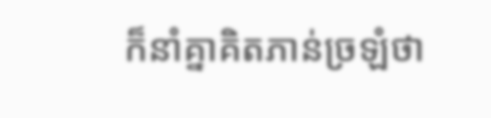ក៏នាំគ្នាគិតភាន់ច្រឡំថា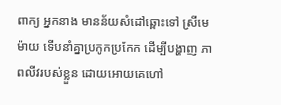ពាក្យ អ្នកនាង មានន័យសំដៅឆ្ពោះទៅ ស្រីមេម៉ាយ ទើបនាំគ្នាប្រកូកប្រកែក ដើម្បីបង្ហាញ ភាពលីវរបស់ខ្លួន ដោយអោយគេហៅ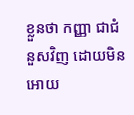ខ្លួនថា កញ្ញា ជាជំនួសវិញ ដោយមិនអោយ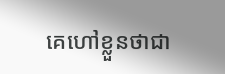គេហៅខ្លួនថាជា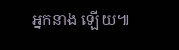អ្នកនាង ឡើយ៕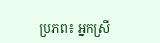ប្រភព៖ អ្នកស្រី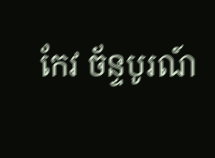កែវ ច័ន្ទបូរណ៍